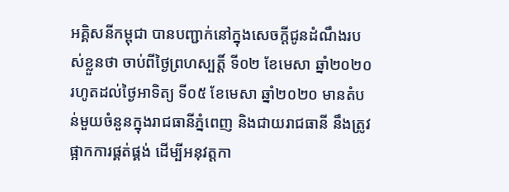អគ្គិសនីកម្ពុជា បានបញ្ជាក់នៅក្នុងសេចក្តីជូនដំណឹងរបស់ខ្លួនថា ចាប់ពីថ្ងៃព្រហស្បត្តិ៍ ទី០២ ខែមេសា ឆ្នាំ២០២០ រហូតដល់ថ្ងៃអាទិត្យ ទី០៥ ខែមេសា ឆ្នាំ២០២០ មានតំបន់មួយចំនួនក្នុងរាជធានីភ្នំពេញ និងជាយរាជធានី នឹងត្រូវផ្អាកការផ្គត់ផ្គង់ ដើម្បីអនុវត្តកា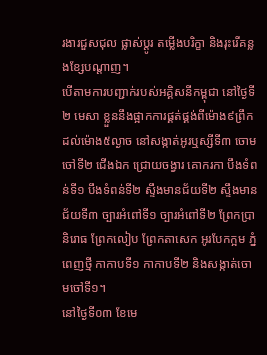រងារជួសជុល ផ្លាស់ប្តូរ តម្លើងបរិក្ខា និងរុះរើគន្លងខ្សែបណ្តាញ។
បើតាមការបញ្ជាក់របស់អគ្គិសនីកម្ពុជា នៅថ្ងៃទី២ មេសា ខ្លួននឹងផ្អាកការផ្គត់ផ្គង់ពីម៉ោង៩ព្រឹក ដល់ម៉ោង៥ល្ងាច នៅសង្កាត់អូរឬស្សីទី៣ ចោមចៅទី២ ជើងឯក ជ្រោយចង្វារ គោករកា បឹងទំពន់ទី១ បឹងទំពន់ទី២ ស្ទឹងមានជ័យទី២ ស្ទឹងមានជ័យទី៣ ច្បារអំពៅទី១ ច្បារអំពៅទី២ ព្រែកប្រា និរោធ ព្រែកលៀប ព្រែកតាសេក អូរបែកក្អម ភ្នំពេញថ្មី កាកាបទី១ កាកាបទី២ និងសង្កាត់ចោមចៅទី១។
នៅថ្ងៃទី០៣ ខែមេ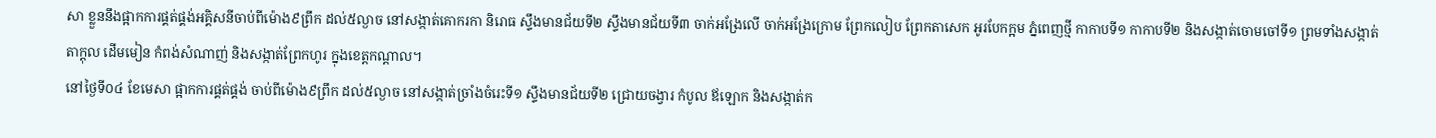សា ខ្លួននឹងផ្អាកការផ្គត់ផ្គង់អគ្គិសនីចាប់ពីម៉ោង៩ព្រឹក ដល់៥ល្ងាច នៅសង្កាត់គោករកា និរោធ ស្ទឹងមានជ័យទី២ ស្ទឹងមានជ័យទី៣ ចាក់អង្រែលើ ចាក់អង្រែក្រោម ព្រែកលៀប ព្រែកតាសេក អូរបែកក្អម ភ្នំពេញថ្មី កាកាបទី១ កាកាបទី២ និងសង្កាត់ចោមចៅទី១ ព្រមទាំងសង្កាត់តាក្តុល ដើមមៀន កំពង់សំណាញ់ និងសង្កាត់ព្រែកហូរ ក្នុងខេត្តកណ្តាល។
នៅថ្ងៃទី០៤ ខែមេសា ផ្អាកការផ្គត់ផ្គង់ ចាប់ពីម៉ោង៩ព្រឹក ដល់៥ល្ងាច នៅសង្កាត់ច្រាំងចំរេះទី១ ស្ទឹងមានជ័យទី២ ជ្រោយចង្វារ កំបូល ឪឡោក និងសង្កាត់ក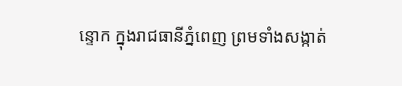ន្ទោក ក្នុងរាជធានីភ្នំពេញ ព្រមទាំងសង្កាត់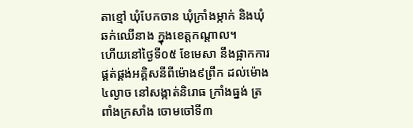តាខ្មៅ ឃុំបែកចាន ឃុំក្រាំងម្កាក់ និងឃុំឆក់ឈើនាង ក្នុងខេត្តកណ្តាល។
ហើយនៅថ្ងៃទី០៥ ខែមេសា នឹងផ្អាកការផ្គត់ផ្គង់អគ្គិសនីពីម៉ោង៩ព្រឹក ដល់ម៉ោង៤ល្ងាច នៅសង្កាត់និរោធ ក្រាំងធ្នង់ ត្រពាំងក្រសាំង ចោមចៅទី៣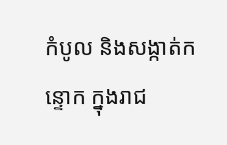កំបូល និងសង្កាត់កន្ទោក ក្នុងរាជ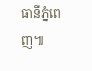ធានីភ្នំពេញ៕